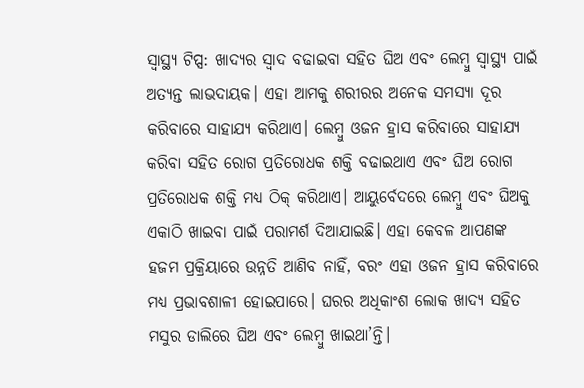ସ୍ୱାସ୍ଥ୍ୟ ଟିପ୍ସ: ଖାଦ୍ୟର ସ୍ୱାଦ ବଢାଇବା ସହିତ ଘିଅ ଏବଂ ଲେମ୍ବୁ ସ୍ୱାସ୍ଥ୍ୟ ପାଇଁ ଅତ୍ୟନ୍ତ ଲାଭଦାୟକ। ଏହା ଆମକୁ ଶରୀରର ଅନେକ ସମସ୍ୟା ଦୂର କରିବାରେ ସାହାଯ୍ୟ କରିଥାଏ। ଲେମ୍ବୁ ଓଜନ ହ୍ରାସ କରିବାରେ ସାହାଯ୍ୟ କରିବା ସହିତ ରୋଗ ପ୍ରତିରୋଧକ ଶକ୍ତି ବଢାଇଥାଏ ଏବଂ ଘିଅ ରୋଗ ପ୍ରତିରୋଧକ ଶକ୍ତି ମଧ୍ୟ ଠିକ୍ କରିଥାଏ। ଆୟୁର୍ବେଦରେ ଲେମ୍ବୁ ଏବଂ ଘିଅକୁ ଏକାଠି ଖାଇବା ପାଇଁ ପରାମର୍ଶ ଦିଆଯାଇଛି। ଏହା କେବଳ ଆପଣଙ୍କ ହଜମ ପ୍ରକ୍ରିୟାରେ ଉନ୍ନତି ଆଣିବ ନାହିଁ, ବରଂ ଏହା ଓଜନ ହ୍ରାସ କରିବାରେ ମଧ୍ୟ ପ୍ରଭାବଶାଳୀ ହୋଇପାରେ। ଘରର ଅଧିକାଂଶ ଲୋକ ଖାଦ୍ୟ ସହିତ ମସୁର ଡାଲିରେ ଘିଅ ଏବଂ ଲେମ୍ବୁ ଖାଇଥା’ନ୍ତି।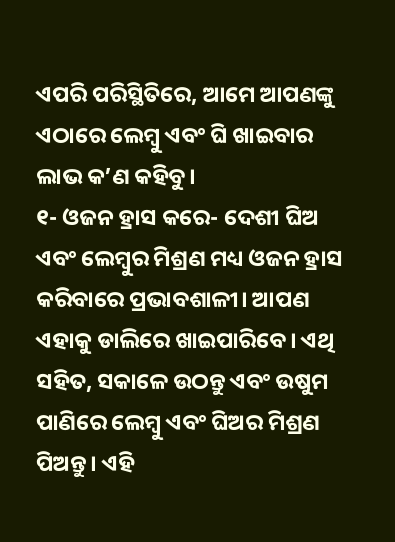ଏପରି ପରିସ୍ଥିତିରେ, ଆମେ ଆପଣଙ୍କୁ ଏଠାରେ ଲେମ୍ବୁ ଏବଂ ଘି ଖାଇବାର ଲାଭ କ’ଣ କହିବୁ।
୧- ଓଜନ ହ୍ରାସ କରେ- ଦେଶୀ ଘିଅ ଏବଂ ଲେମ୍ବୁର ମିଶ୍ରଣ ମଧ୍ୟ ଓଜନ ହ୍ରାସ କରିବାରେ ପ୍ରଭାବଶାଳୀ। ଆପଣ ଏହାକୁ ଡାଲିରେ ଖାଇପାରିବେ। ଏଥି ସହିତ, ସକାଳେ ଉଠନ୍ତୁ ଏବଂ ଉଷୁମ ପାଣିରେ ଲେମ୍ବୁ ଏବଂ ଘିଅର ମିଶ୍ରଣ ପିଅନ୍ତୁ। ଏହି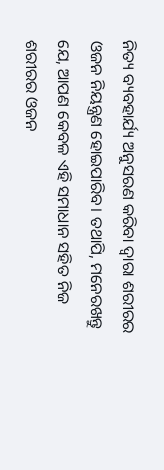ନିତ୍ୟ ବ୍ୟବହାର୍ଯ୍ୟ ଅନୁସରଣ କରିବା ଦ୍ୱାରା ଶରୀରର ଓଜନ ନିୟନ୍ତ୍ରଣ ହୋଇପାରିବ। ତଥାପି, ମନେରଖନ୍ତୁ ଯେ, ଆପଣ କେବଳ ଏହି ସମାଧାନ ସହିତ ନିଜ ଶରୀରର ଓଜନ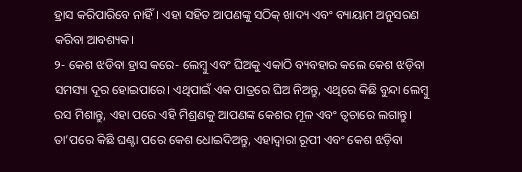ହ୍ରାସ କରିପାରିବେ ନାହିଁ। ଏହା ସହିତ ଆପଣଙ୍କୁ ସଠିକ୍ ଖାଦ୍ୟ ଏବଂ ବ୍ୟାୟାମ ଅନୁସରଣ କରିବା ଆବଶ୍ୟକ।
୨- କେଶ ଝଡିବା ହ୍ରାସ କରେ- ଲେମ୍ବୁ ଏବଂ ଘିଅକୁ ଏକାଠି ବ୍ୟବହାର କଲେ କେଶ ଝଡ଼ିବା ସମସ୍ୟା ଦୂର ହୋଇପାରେ। ଏଥିପାଇଁ ଏକ ପାତ୍ରରେ ଘିଅ ନିଅନ୍ତୁ, ଏଥିରେ କିଛି ବୁନ୍ଦା ଲେମ୍ବୁ ରସ ମିଶାନ୍ତୁ, ଏହା ପରେ ଏହି ମିଶ୍ରଣକୁ ଆପଣଙ୍କ କେଶର ମୂଳ ଏବଂ ତ୍ୱଚାରେ ଲଗାନ୍ତୁ। ତା’ପରେ କିଛି ଘଣ୍ଟା ପରେ କେଶ ଧୋଇଦିଅନ୍ତୁ, ଏହାଦ୍ୱାରା ରୂପୀ ଏବଂ କେଶ ଝଡ଼ିବା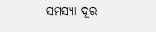ସମସ୍ୟା ଦୂର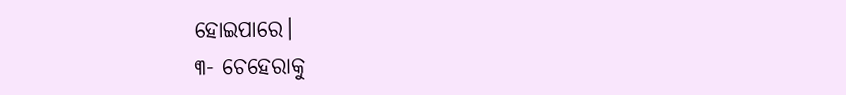ହୋଇପାରେ।
୩- ଚେହେରାକୁ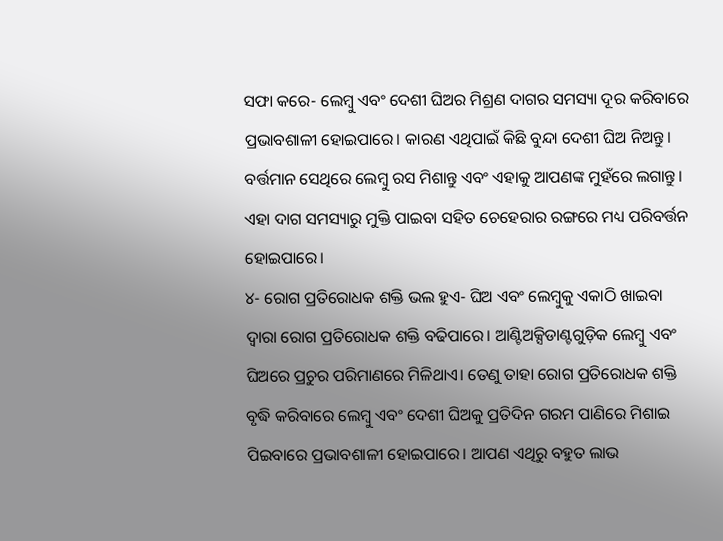ସଫା କରେ- ଲେମ୍ବୁ ଏବଂ ଦେଶୀ ଘିଅର ମିଶ୍ରଣ ଦାଗର ସମସ୍ୟା ଦୂର କରିବାରେ ପ୍ରଭାବଶାଳୀ ହୋଇପାରେ। କାରଣ ଏଥିପାଇଁ କିଛି ବୁନ୍ଦା ଦେଶୀ ଘିଅ ନିଅନ୍ତୁ। ବର୍ତ୍ତମାନ ସେଥିରେ ଲେମ୍ବୁ ରସ ମିଶାନ୍ତୁ ଏବଂ ଏହାକୁ ଆପଣଙ୍କ ମୁହଁରେ ଲଗାନ୍ତୁ। ଏହା ଦାଗ ସମସ୍ୟାରୁ ମୁକ୍ତି ପାଇବା ସହିତ ଚେହେରାର ରଙ୍ଗରେ ମଧ୍ୟ ପରିବର୍ତ୍ତନ ହୋଇପାରେ।
୪- ରୋଗ ପ୍ରତିରୋଧକ ଶକ୍ତି ଭଲ ହୁଏ- ଘିଅ ଏବଂ ଲେମ୍ବୁକୁ ଏକାଠି ଖାଇବା ଦ୍ୱାରା ରୋଗ ପ୍ରତିରୋଧକ ଶକ୍ତି ବଢିପାରେ। ଆଣ୍ଟିଅକ୍ସିଡାଣ୍ଟଗୁଡ଼ିକ ଲେମ୍ବୁ ଏବଂ ଘିଅରେ ପ୍ରଚୁର ପରିମାଣରେ ମିଳିଥାଏ। ତେଣୁ ତାହା ରୋଗ ପ୍ରତିରୋଧକ ଶକ୍ତି ବୃଦ୍ଧି କରିବାରେ ଲେମ୍ବୁ ଏବଂ ଦେଶୀ ଘିଅକୁ ପ୍ରତିଦିନ ଗରମ ପାଣିରେ ମିଶାଇ ପିଇବାରେ ପ୍ରଭାବଶାଳୀ ହୋଇପାରେ। ଆପଣ ଏଥିରୁ ବହୁତ ଲାଭ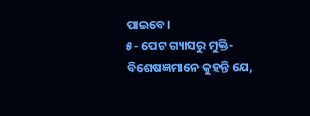ପାଇବେ।
୫- ପେଟ ଗ୍ୟାସରୁ ମୁକ୍ତି- ବିଶେଷଜ୍ଞମାନେ କୁହନ୍ତି ଯେ,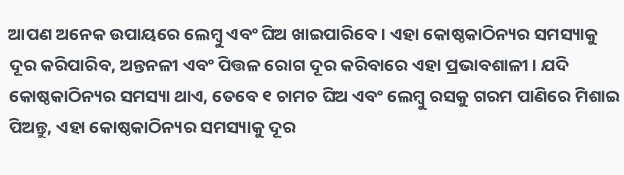ଆପଣ ଅନେକ ଉପାୟରେ ଲେମ୍ବୁ ଏବଂ ଘିଅ ଖାଇପାରିବେ। ଏହା କୋଷ୍ଠକାଠିନ୍ୟର ସମସ୍ୟାକୁ ଦୂର କରିପାରିବ, ଅନ୍ତନଳୀ ଏବଂ ପିତ୍ତଳ ରୋଗ ଦୂର କରିବାରେ ଏହା ପ୍ରଭାବଶାଳୀ। ଯଦି କୋଷ୍ଠକାଠିନ୍ୟର ସମସ୍ୟା ଥାଏ, ତେବେ ୧ ଚାମଚ ଘିଅ ଏବଂ ଲେମ୍ବୁ ରସକୁ ଗରମ ପାଣିରେ ମିଶାଇ ପିଅନ୍ତୁ, ଏହା କୋଷ୍ଠକାଠିନ୍ୟର ସମସ୍ୟାକୁ ଦୂର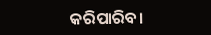କରିପାରିବ।